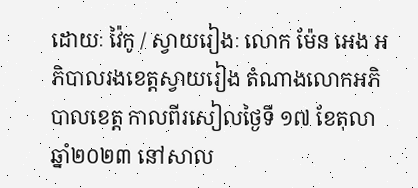ដោយៈ វ៉ៃកូ / ស្វាយរៀងៈ លោក ម៉ែន អេង អភិបាលរងខេត្តស្វាយរៀង តំណាងលោកអភិបាលខេត្ត កាលពីរសៀលថ្ងៃទី ១៧ ខែតុលា ឆ្នាំ២០២៣ នៅសាល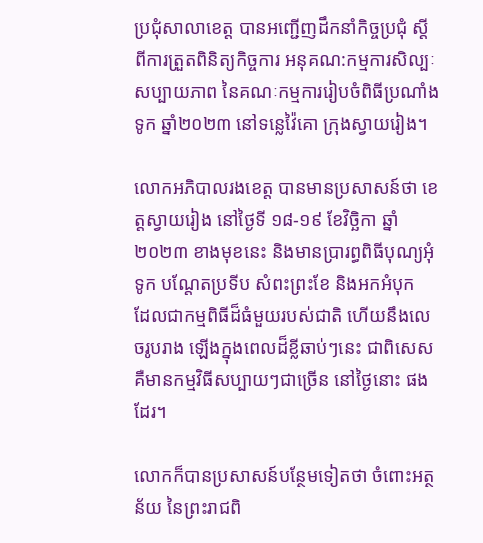ប្រជុំសាលាខេត្ត បានអញ្ជើញដឹកនាំកិច្ចប្រជុំ ស្តីពីការត្រួតពិនិត្យកិច្ចការ អនុគណ:កម្មការសិល្បៈ សប្បាយភាព នៃគណៈកម្មការរៀបចំពិធីប្រណាំងទូក ឆ្នាំ២០២៣ នៅទន្លេវ៉ៃគោ ក្រុងស្វាយរៀង។

លោកអភិបាលរងខេត្ត បានមានប្រសាសន៍ថា ខេត្តស្វាយរៀង នៅថ្ងៃទី ១៨-១៩ ខែវិច្ឆិកា ឆ្នាំ២០២៣ ខាងមុខនេះ និងមានប្រារព្ធពិធីបុណ្យអុំទូក បណ្តែតប្រទីប សំពះព្រះខែ និងអកអំបុក  ដែលជាកម្មពិធីដ៏ធំមួយរបស់ជាតិ ហើយនឹងលេចរូបរាង ឡេីងក្នុងពេលដ៏ខ្លីឆាប់ៗនេះ ជាពិសេស គឺមានកម្មវិធីសប្បាយៗជាច្រើន នៅថ្ងៃនោះ ផងដែរ។

លោកក៏បានប្រសាសន៍បន្ថែមទៀតថា ចំពោះអត្ថន័យ នៃព្រះរាជពិ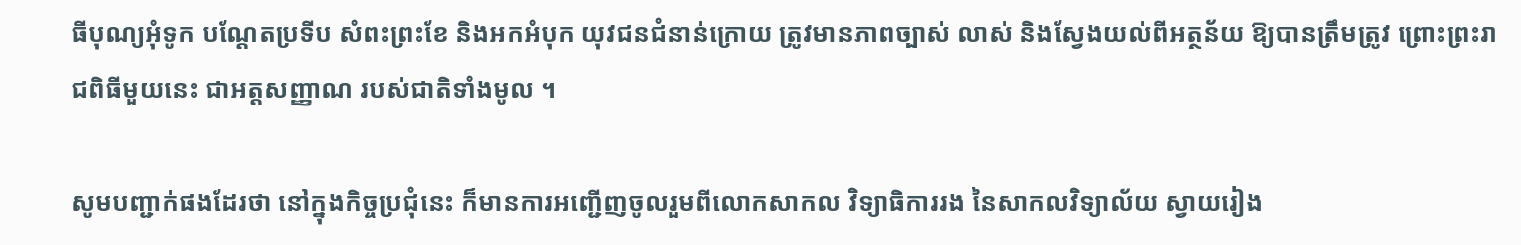ធីបុណ្យអុំទូក បណ្តែតប្រទីប សំពះព្រះខែ និងអកអំបុក យុវជនជំនាន់ក្រោយ ត្រូវមានភាពច្បាស់ លាស់ និងស្វែងយល់ពីអត្ថន័យ ឱ្យបានត្រឹមត្រូវ ព្រោះព្រះរាជពិធីមួយនេះ ជាអត្តសញ្ញាណ របស់ជាតិទាំងមូល ។

សូមបញ្ជាក់ផងដែរថា នៅក្នុងកិច្ចប្រជុំនេះ ក៏មានការអញ្ជើញចូលរួមពីលោកសាកល វិទ្យាធិការរង នៃសាកលវិទ្យាល័យ ស្វាយរៀង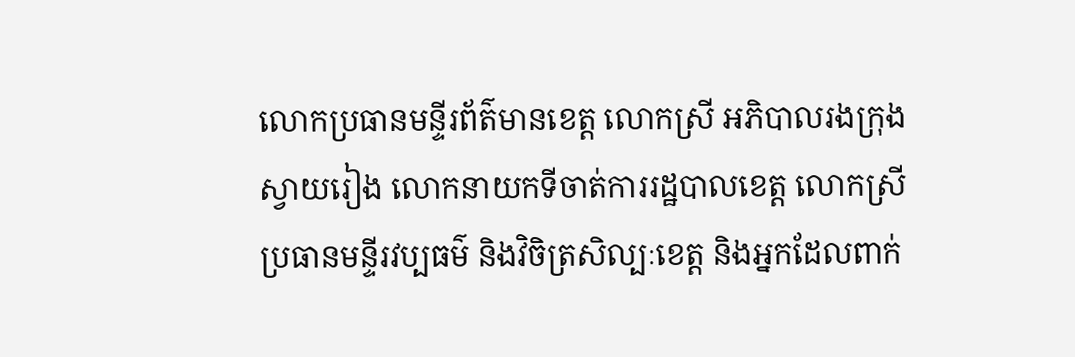លោកប្រធានមន្ទីរព័ត៌មានខេត្ត លោកស្រី អភិបាលរងក្រុងស្វាយរៀង លោកនាយកទីចាត់ការរដ្ឋបាលខេត្ត លោកស្រី ប្រធានមន្ទីរវប្បធម៌ និងវិចិត្រសិល្បៈខេត្ត និងអ្នកដែលពាក់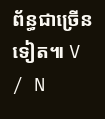ព័ន្ធជាច្រើនទៀត៕ V / N